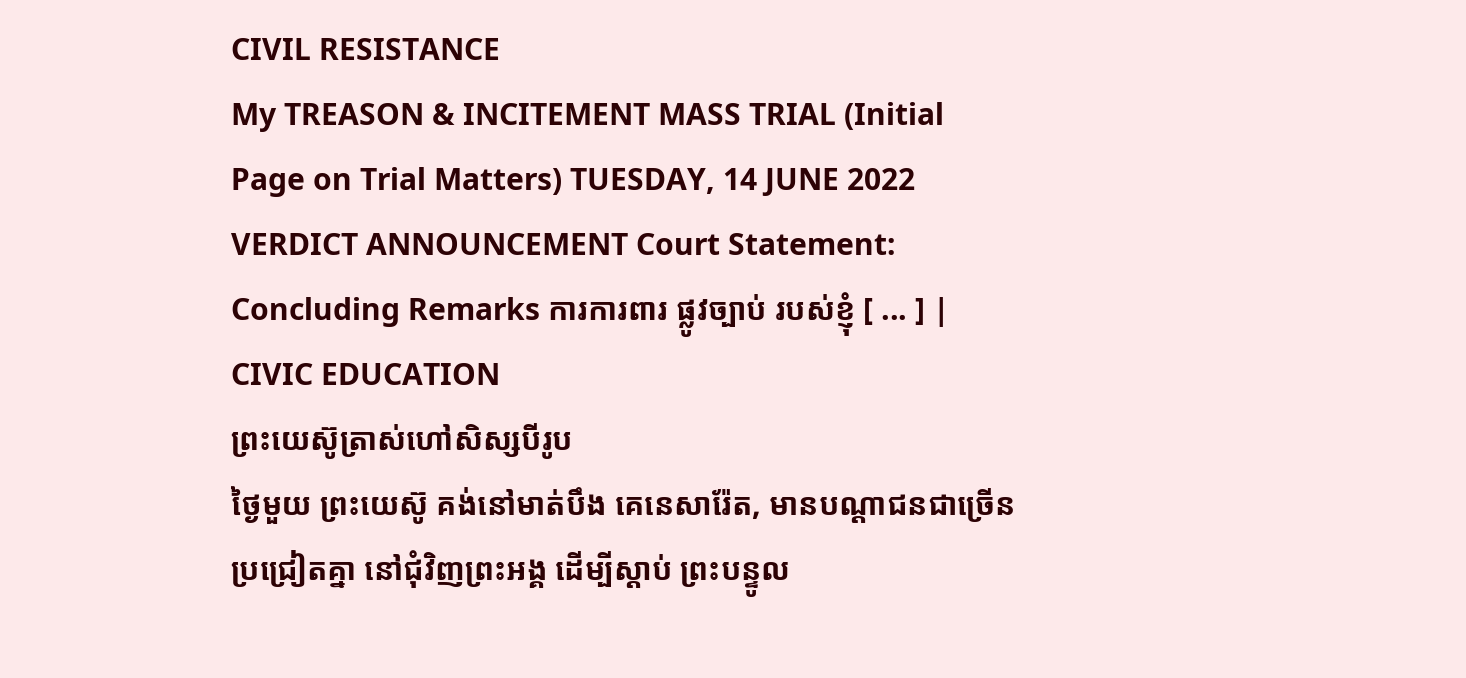CIVIL RESISTANCE
My TREASON & INCITEMENT MASS TRIAL (Initial Page on Trial Matters) TUESDAY, 14 JUNE 2022 VERDICT ANNOUNCEMENT Court Statement: Concluding Remarks ការការពារ ផ្លូវច្បាប់ របស់ខ្ញុំ [ ... ] |
CIVIC EDUCATION
ព្រះយេស៊ូត្រាស់ហៅសិស្សបីរូប
ថ្ងៃមួយ ព្រះយេស៊ូ គង់នៅមាត់បឹង គេនេសារ៉ែត, មានបណ្ដាជនជាច្រើន ប្រជ្រៀតគ្នា នៅជុំវិញព្រះអង្គ ដើម្បីស្ដាប់ ព្រះបន្ទូល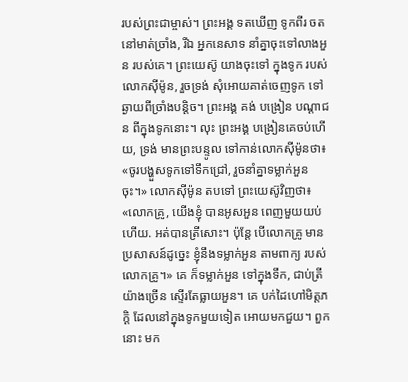របស់ព្រះជាម្ចាស់។ ព្រះអង្គ ទតឃើញ ទូកពីរ ចតនៅមាត់ច្រាំង, រីឯ អ្នកនេសាទ នាំគ្នាចុះទៅលាងអួន របស់គេ។ ព្រះយេស៊ូ យាងចុះទៅ ក្នុងទូក របស់លោកស៊ីម៉ូន, រួចទ្រង់ សុំអោយគាត់ចេញទូក ទៅឆ្ងាយពីច្រាំងបន្តិច។ ព្រះអង្គ គង់ បង្រៀន បណ្ដាជន ពីក្នុងទូកនោះ។ លុះ ព្រះអង្គ បង្រៀនគេចប់ហើយ, ទ្រង់ មានព្រះបន្ទូល ទៅកាន់លោកស៊ីម៉ូនថា៖ «ចូរបង្ហួសទូកទៅទឹកជ្រៅ, រួចនាំគ្នាទម្លាក់អួនចុះ។» លោកស៊ីម៉ូន តបទៅ ព្រះយេស៊ូវិញថា៖ «លោកគ្រូ, យើងខ្ញុំ បានអូសអួន ពេញមួយយប់ហើយ. អត់បានត្រីសោះ។ ប៉ុន្តែ បើលោកគ្រូ មានប្រសាសន៍ដូច្នេះ ខ្ញុំនឹងទម្លាក់អួន តាមពាក្យ របស់លោកគ្រូ។» គេ ក៏ទម្លាក់អួន ទៅក្នុងទឹក, ជាប់ត្រីយ៉ាងច្រើន ស្ទើរតែធ្លាយអួន។ គេ បក់ដៃហៅមិត្តភក្ដិ ដែលនៅក្នុងទូកមួយទៀត អោយមកជួយ។ ពួកនោះ មក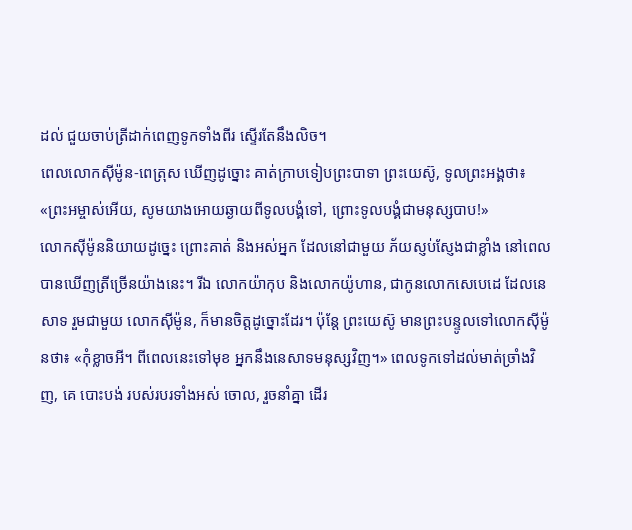ដល់ ជួយចាប់ត្រីដាក់ពេញទូកទាំងពីរ ស្ទើរតែនឹងលិច។
ពេលលោកស៊ីម៉ូន-ពេត្រុស ឃើញដូច្នោះ គាត់ក្រាបទៀបព្រះបាទា ព្រះយេស៊ូ, ទូលព្រះអង្គថា៖ «ព្រះអម្ចាស់អើយ, សូមយាងអោយឆ្ងាយពីទូលបង្គំទៅ, ព្រោះទូលបង្គំជាមនុស្សបាប!»
លោកស៊ីម៉ូននិយាយដូច្នេះ ព្រោះគាត់ និងអស់អ្នក ដែលនៅជាមួយ ភ័យស្ញប់ស្ញែងជាខ្លាំង នៅពេលបានឃើញត្រីច្រើនយ៉ាងនេះ។ រីឯ លោកយ៉ាកុប និងលោកយ៉ូហាន, ជាកូនលោកសេបេដេ ដែលនេសាទ រួមជាមួយ លោកស៊ីម៉ូន, ក៏មានចិត្តដូច្នោះដែរ។ ប៉ុន្តែ ព្រះយេស៊ូ មានព្រះបន្ទូលទៅលោកស៊ីម៉ូនថា៖ «កុំខ្លាចអី។ ពីពេលនេះទៅមុខ អ្នកនឹងនេសាទមនុស្សវិញ។» ពេលទូកទៅដល់មាត់ច្រាំងវិញ, គេ បោះបង់ របស់របរទាំងអស់ ចោល, រួចនាំគ្នា ដើរ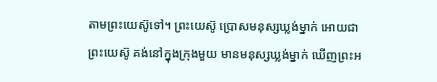តាមព្រះយេស៊ូទៅ។ ព្រះយេស៊ូ ប្រោសមនុស្សឃ្លង់ម្នាក់ អោយជា
ព្រះយេស៊ូ គង់នៅក្នុងក្រុងមួយ មានមនុស្សឃ្លង់ម្នាក់ ឃើញព្រះអ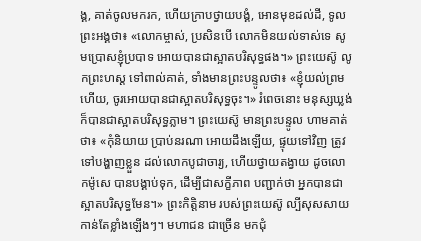ង្គ, គាត់ចូលមករក, ហើយក្រាបថ្វាយបង្គំ, អោនមុខដល់ដី, ទូលព្រះអង្គថា៖ «លោកម្ចាស់, ប្រសិនបើ លោកមិនយល់ទាស់ទេ សូមប្រោសខ្ញុំប្របាទ អោយបានជាស្អាតបរិសុទ្ធផង។» ព្រះយេស៊ូ លូកព្រះហស្ដ ទៅពាល់គាត់, ទាំងមានព្រះបន្ទូលថា៖ «ខ្ញុំយល់ព្រមហើយ, ចូរអោយបានជាស្អាតបរិសុទ្ធចុះ។» រំពេចនោះ មនុស្សឃ្លង់ ក៏បានជាស្អាតបរិសុទ្ធភ្លាម។ ព្រះយេស៊ូ មានព្រះបន្ទូល ហាមគាត់ថា៖ «កុំនិយាយ ប្រាប់នរណា អោយដឹងឡើយ, ផ្ទុយទៅវិញ ត្រូវទៅបង្ហាញខ្លួន ដល់លោកបូជាចារ្យ, ហើយថ្វាយតង្វាយ ដូចលោកម៉ូសេ បានបង្គាប់ទុក, ដើម្បីជាសក្ខីភាព បញ្ជាក់ថា អ្នកបានជាស្អាតបរិសុទ្ធមែន។» ព្រះកិត្តិនាម របស់ព្រះយេស៊ូ ល្បីសុសសាយ កាន់តែខ្លាំងឡើងៗ។ មហាជន ជាច្រើន មកជុំ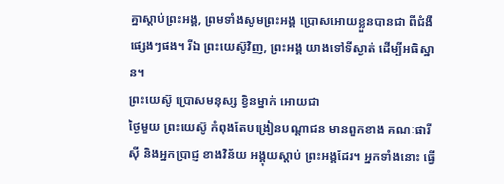គ្នាស្ដាប់ព្រះអង្គ, ព្រមទាំងសូមព្រះអង្គ ប្រោសអោយខ្លួនបានជា ពីជំងឺផ្សេងៗផង។ រីឯ ព្រះយេស៊ូវិញ, ព្រះអង្គ យាងទៅទីស្ងាត់ ដើម្បីអធិស្ឋាន។
ព្រះយេស៊ូ ប្រោសមនុស្ស ខ្វិនម្នាក់ អោយជា
ថ្ងៃមួយ ព្រះយេស៊ូ កំពុងតែបង្រៀនបណ្ដាជន មានពួកខាង គណៈផារីស៊ី និងអ្នកប្រាជ្ញ ខាងវិន័យ អង្គុយស្ដាប់ ព្រះអង្គដែរ។ អ្នកទាំងនោះ ធ្វើ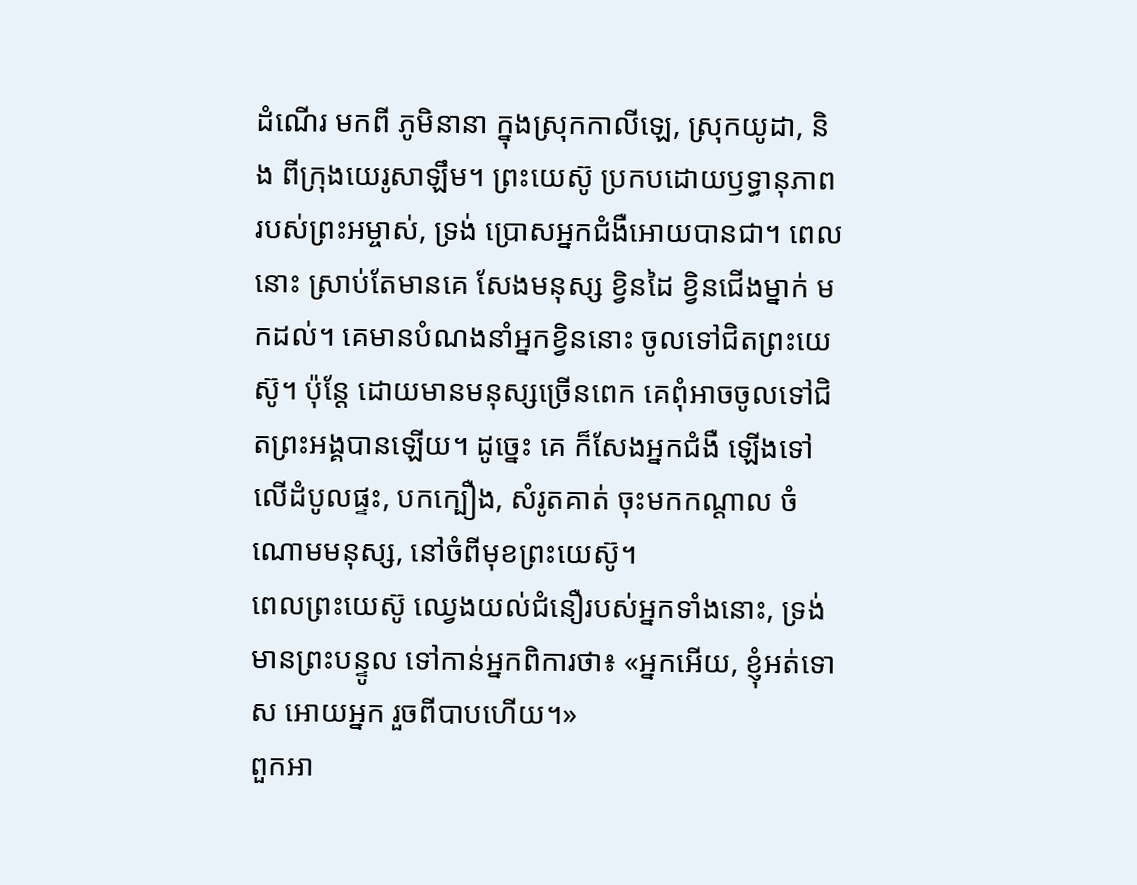ដំណើរ មកពី ភូមិនានា ក្នុងស្រុកកាលីឡេ, ស្រុកយូដា, និង ពីក្រុងយេរូសាឡឹម។ ព្រះយេស៊ូ ប្រកបដោយឫទ្ធានុភាព របស់ព្រះអម្ចាស់, ទ្រង់ ប្រោសអ្នកជំងឺអោយបានជា។ ពេលនោះ ស្រាប់តែមានគេ សែងមនុស្ស ខ្វិនដៃ ខ្វិនជើងម្នាក់ មកដល់។ គេមានបំណងនាំអ្នកខ្វិននោះ ចូលទៅជិតព្រះយេស៊ូ។ ប៉ុន្តែ ដោយមានមនុស្សច្រើនពេក គេពុំអាចចូលទៅជិតព្រះអង្គបានឡើយ។ ដូច្នេះ គេ ក៏សែងអ្នកជំងឺ ឡើងទៅលើដំបូលផ្ទះ, បកក្បឿង, សំរូតគាត់ ចុះមកកណ្ដាល ចំណោមមនុស្ស, នៅចំពីមុខព្រះយេស៊ូ។
ពេលព្រះយេស៊ូ ឈ្វេងយល់ជំនឿរបស់អ្នកទាំងនោះ, ទ្រង់ មានព្រះបន្ទូល ទៅកាន់អ្នកពិការថា៖ «អ្នកអើយ, ខ្ញុំអត់ទោស អោយអ្នក រួចពីបាបហើយ។»
ពួកអា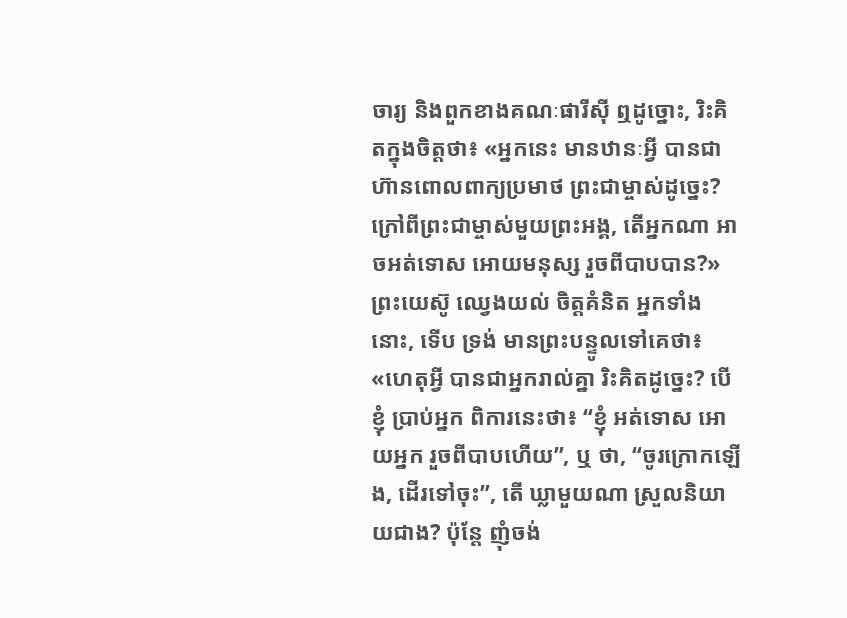ចារ្យ និងពួកខាងគណៈផារីស៊ី ឮដូច្នោះ, រិះគិតក្នុងចិត្តថា៖ «អ្នកនេះ មានឋានៈអ្វី បានជាហ៊ានពោលពាក្យប្រមាថ ព្រះជាម្ចាស់ដូច្នេះ? ក្រៅពីព្រះជាម្ចាស់មួយព្រះអង្គ, តើអ្នកណា អាចអត់ទោស អោយមនុស្ស រួចពីបាបបាន?» ព្រះយេស៊ូ ឈ្វេងយល់ ចិត្តគំនិត អ្នកទាំងនោះ, ទើប ទ្រង់ មានព្រះបន្ទូលទៅគេថា៖ «ហេតុអ្វី បានជាអ្នករាល់គ្នា រិះគិតដូច្នេះ? បើខ្ញុំ ប្រាប់អ្នក ពិការនេះថា៖ “ខ្ញុំ អត់ទោស អោយអ្នក រួចពីបាបហើយ”, ឬ ថា, “ចូរក្រោកឡើង, ដើរទៅចុះ”, តើ ឃ្លាមួយណា ស្រួលនិយាយជាង? ប៉ុន្តែ ញុំចង់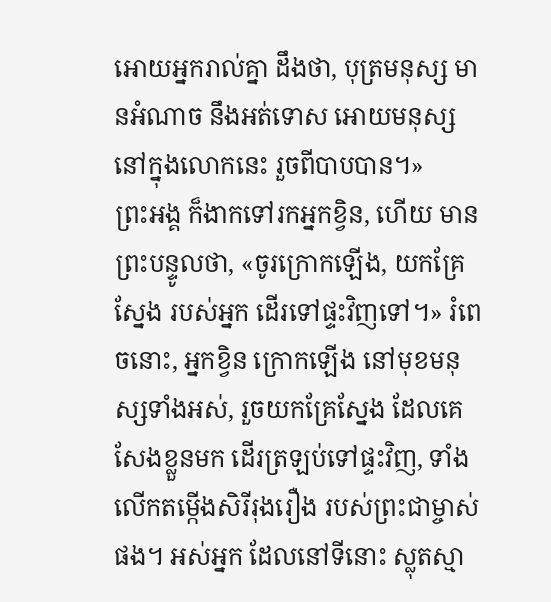អោយអ្នករាល់គ្នា ដឹងថា, បុត្រមនុស្ស មានអំណាច នឹងអត់ទោស អោយមនុស្សនៅក្នុងលោកនេះ រួចពីបាបបាន។»
ព្រះអង្គ ក៏ងាកទៅរកអ្នកខ្វិន, ហើយ មានព្រះបន្ទូលថា, «ចូរក្រោកឡើង, យកគ្រែស្នែង របស់អ្នក ដើរទៅផ្ទះវិញទៅ។» រំពេចនោះ, អ្នកខ្វិន ក្រោកឡើង នៅមុខមនុស្សទាំងអស់, រួចយកគ្រែស្នែង ដែលគេសែងខ្លួនមក ដើរត្រឡប់ទៅផ្ទះវិញ, ទាំងលើកតម្កើងសិរីរុងរឿង របស់ព្រះជាម្ចាស់ផង។ អស់អ្នក ដែលនៅទីនោះ ស្លុតស្មា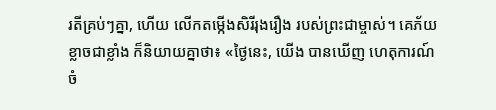រតីគ្រប់ៗគ្នា, ហើយ លើកតម្កើងសិរីរុងរឿង របស់ព្រះជាម្ចាស់។ គេភ័យខ្លាចជាខ្លាំង ក៏និយាយគ្នាថា៖ «ថ្ងៃនេះ, យើង បានឃើញ ហេតុការណ៍ចំ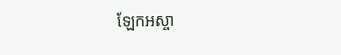ឡែកអស្ចា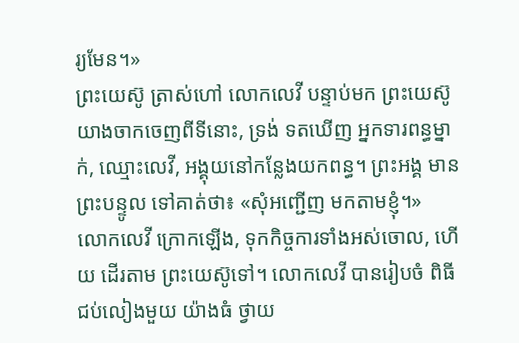រ្យមែន។»
ព្រះយេស៊ូ ត្រាស់ហៅ លោកលេវី បន្ទាប់មក ព្រះយេស៊ូ យាងចាកចេញពីទីនោះ, ទ្រង់ ទតឃើញ អ្នកទារពន្ធម្នាក់, ឈ្មោះលេវី, អង្គុយនៅកន្លែងយកពន្ធ។ ព្រះអង្គ មានព្រះបន្ទូល ទៅគាត់ថា៖ «សុំអញ្ជើញ មកតាមខ្ញុំ។»
លោកលេវី ក្រោកឡើង, ទុកកិច្ចការទាំងអស់ចោល, ហើយ ដើរតាម ព្រះយេស៊ូទៅ។ លោកលេវី បានរៀបចំ ពិធីជប់លៀងមួយ យ៉ាងធំ ថ្វាយ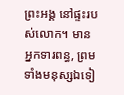ព្រះអង្គ នៅផ្ទះរបស់លោក។ មានអ្នកទារពន្ធ, ព្រមទាំងមនុស្សឯទៀ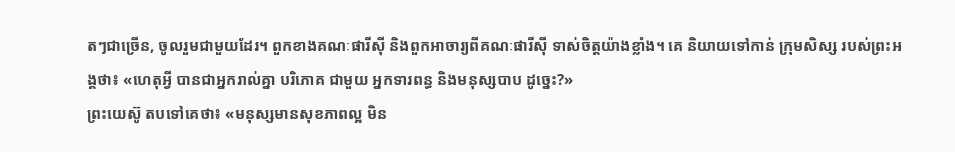តៗជាច្រើន, ចូលរួមជាមួយដែរ។ ពួកខាងគណៈផារីស៊ី និងពួកអាចារ្យពីគណៈផារីស៊ី ទាស់ចិត្តយ៉ាងខ្លាំង។ គេ និយាយទៅកាន់ ក្រុមសិស្ស របស់ព្រះអង្គថា៖ «ហេតុអ្វី បានជាអ្នករាល់គ្នា បរិភោគ ជាមួយ អ្នកទារពន្ធ និងមនុស្សបាប ដូច្នេះ?»
ព្រះយេស៊ូ តបទៅគេថា៖ «មនុស្សមានសុខភាពល្អ មិន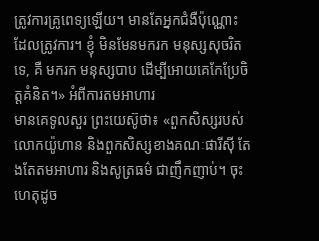ត្រូវការគ្រូពេទ្យឡើយ។ មានតែអ្នកជំងឺប៉ុណ្ណោះ ដែលត្រូវការ។ ខ្ញុំ មិនមែនមករក មនុស្សសុចរិតទេ, គឺ មករក មនុស្សបាប ដើម្បីអោយគេកែប្រែចិត្តគំនិត។» អំពីការតមអាហារ
មានគេទូលសួរ ព្រះយេស៊ូថា៖ «ពួកសិស្សរបស់លោកយ៉ូហាន និងពួកសិស្សខាងគណៈផារីស៊ី តែងតែតមអាហារ និងសូត្រធម៌ ជាញឹកញាប់។ ចុះ ហេតុដូច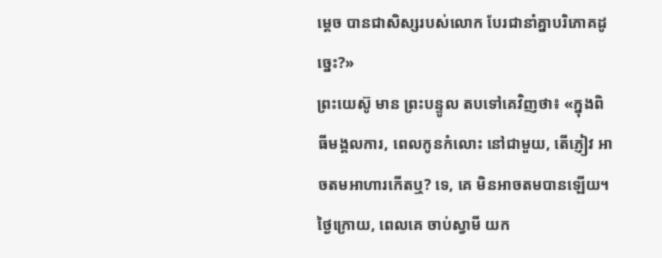ម្ដេច បានជាសិស្សរបស់លោក បែរជានាំគ្នាបរិភោគដូច្នេះ?»
ព្រះយេស៊ូ មាន ព្រះបន្ទូល តបទៅគេវិញថា៖ «ក្នុងពិធីមង្គលការ, ពេលកូនកំលោះ នៅជាមួយ, តើភ្ញៀវ អាចតមអាហារកើតឬ? ទេ, គេ មិនអាចតមបានឡើយ។ ថ្ងៃក្រោយ, ពេលគេ ចាប់ស្វាមី យក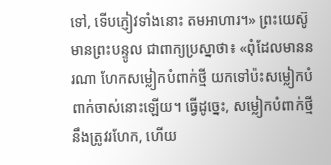ទៅ, ទើបភ្ញៀវទាំងនោះ តមអាហារ។» ព្រះយេស៊ូ មានព្រះបន្ទូល ជាពាក្យប្រស្នាថា៖ «ពុំដែលមាននរណា ហែកសម្លៀកបំពាក់ថ្មី យកទៅប៉ះសម្លៀកបំពាក់ចាស់នោះឡើយ។ ធ្វើដូច្នេះ, សម្លៀកបំពាក់ថ្មី នឹងត្រូវរហែក, ហើយ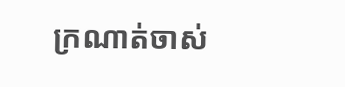ក្រណាត់ចាស់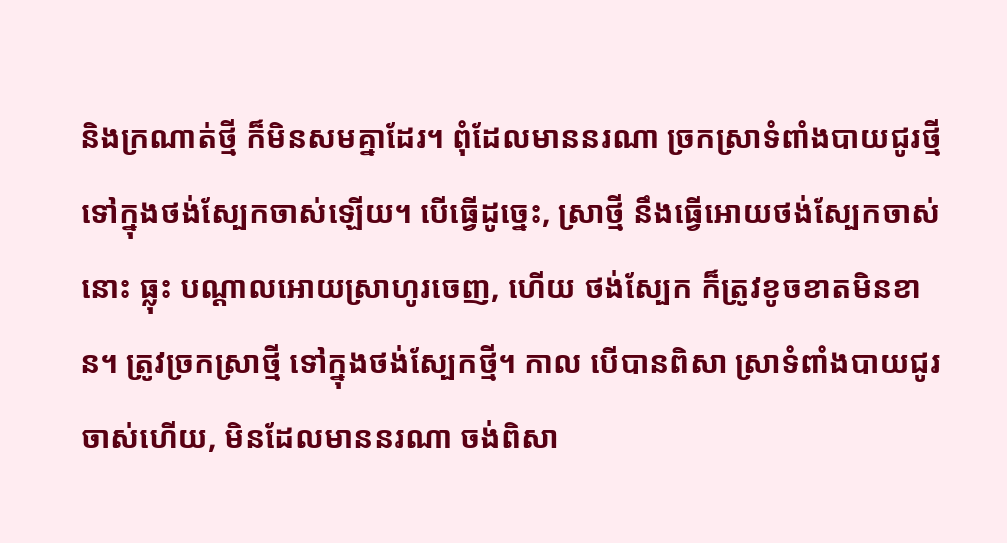និងក្រណាត់ថ្មី ក៏មិនសមគ្នាដែរ។ ពុំដែលមាននរណា ច្រកស្រាទំពាំងបាយជូរថ្មី ទៅក្នុងថង់ស្បែកចាស់ឡើយ។ បើធ្វើដូច្នេះ, ស្រាថ្មី នឹងធ្វើអោយថង់ស្បែកចាស់នោះ ធ្លុះ បណ្ដាលអោយស្រាហូរចេញ, ហើយ ថង់ស្បែក ក៏ត្រូវខូចខាតមិនខាន។ ត្រូវច្រកស្រាថ្មី ទៅក្នុងថង់ស្បែកថ្មី។ កាល បើបានពិសា ស្រាទំពាំងបាយជូរចាស់ហើយ, មិនដែលមាននរណា ចង់ពិសា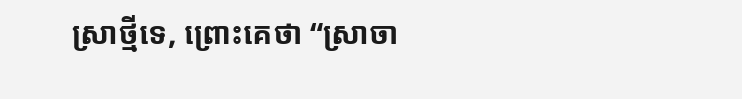ស្រាថ្មីទេ, ព្រោះគេថា “ស្រាចា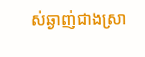ស់ឆ្ងាញ់ជាងស្រា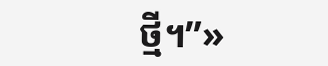ថ្មី។”»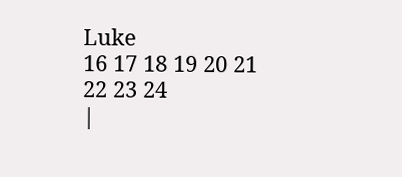Luke
16 17 18 19 20 21 22 23 24
|